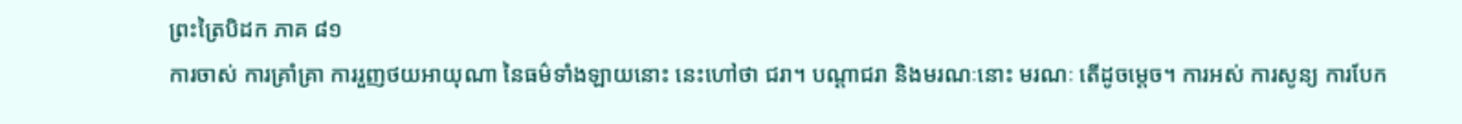ព្រះត្រៃបិដក ភាគ ៨១
ការចាស់ ការគ្រាំគ្រា ការរួញថយអាយុណា នៃធម៌ទាំងឡាយនោះ នេះហៅថា ជរា។ បណ្តាជរា និងមរណៈនោះ មរណៈ តើដូចម្តេច។ ការអស់ ការសូន្យ ការបែក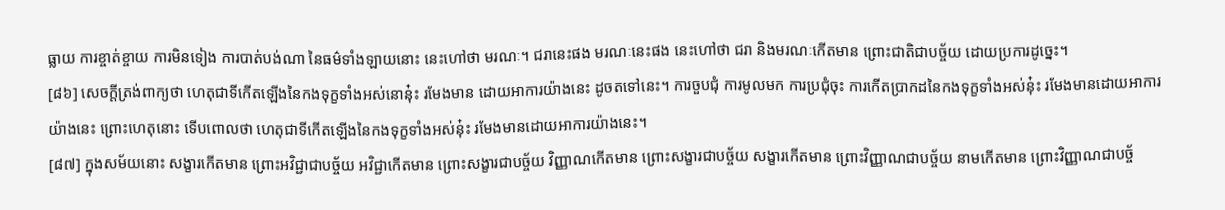ធ្លាយ ការខ្ចាត់ខ្ចាយ ការមិនទៀង ការបាត់បង់ណា នៃធម៌ទាំងឡាយនោះ នេះហៅថា មរណៈ។ ជរានេះផង មរណៈនេះផង នេះហៅថា ជរា និងមរណៈកើតមាន ព្រោះជាតិជាបច្ច័យ ដោយប្រការដូច្នេះ។
[៨៦] សេចក្តីត្រង់ពាក្យថា ហេតុជាទីកើតឡើងនៃកងទុក្ខទាំងអស់នោនុ៎ះ រមែងមាន ដោយអាការយ៉ាងនេះ ដូចតទៅនេះ។ ការចួបជុំ ការមូលមក ការប្រជុំចុះ ការកើតប្រាកដនៃកងទុក្ខទាំងអស់នុ៎ះ រមែងមានដោយអាការយ៉ាងនេះ ព្រោះហេតុនោះ ទើបពោលថា ហេតុជាទីកើតឡើងនៃកងទុក្ខទាំងអស់នុ៎ះ រមែងមានដោយអាការយ៉ាងនេះ។
[៨៧] ក្នុងសម័យនោះ សង្ខារកើតមាន ព្រោះអវិជ្ជាជាបច្ច័យ អវិជ្ជាកើតមាន ព្រោះសង្ខារជាបច្ច័យ វិញ្ញាណកើតមាន ព្រោះសង្ខារជាបច្ច័យ សង្ខារកើតមាន ព្រោះវិញ្ញាណជាបច្ច័យ នាមកើតមាន ព្រោះវិញ្ញាណជាបច្ច័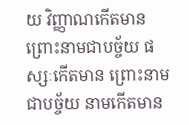យ វិញ្ញាណកើតមាន ព្រោះនាមជាបច្ច័យ ផស្សៈកើតមាន ព្រោះនាមជាបច្ច័យ នាមកើតមាន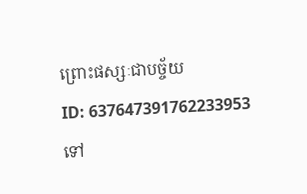ព្រោះផស្សៈជាបច្ច័យ
ID: 637647391762233953
ទៅ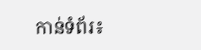កាន់ទំព័រ៖